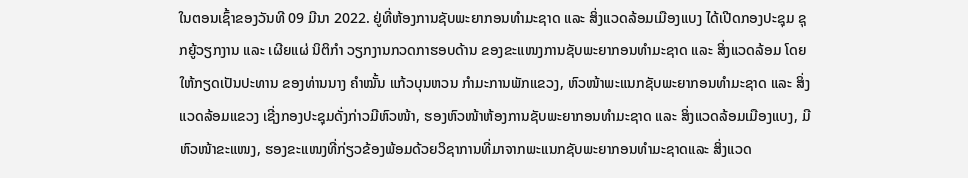ໃນຕອນເຊົ້າຂອງວັນທີ 09 ມີນາ 2022. ຢູ່ທີ່ຫ້ອງການຊັບພະຍາກອນທຳມະຊາດ ແລະ ສິ່ງແວດລ້ອມເມືອງແບງ ໄດ້ເປີດກອງປະຊຸມ ຊຸກຍູ້ວຽກງານ ແລະ ເຜີຍແຜ່ ນິຕິກຳ ວຽກງານກວດກາຮອບດ້ານ ຂອງຂະແໜງການຊັບພະຍາກອນທຳມະຊາດ ແລະ ສິ່ງແວດລ້ອມ ໂດຍໃຫ້ກຽດເປັນປະທານ ຂອງທ່ານນາງ ຄຳໝັ້ນ ແກ້ວບຸນຫວນ ກຳມະການພັກແຂວງ, ຫົວໜ້າພະແນກຊັບພະຍາກອນທຳມະຊາດ ແລະ ສິ່ງແວດລ້ອມແຂວງ ເຊີ່ງກອງປະຊຸມດັ່ງກ່າວມີຫົວໜ້າ, ຮອງຫົວໜ້າຫ້ອງການຊັບພະຍາກອນທຳມະຊາດ ແລະ ສິ່ງແວດລ້ອມເມືອງແບງ, ມີຫົວໜ້າຂະແໜງ, ຮອງຂະແໜງທີ່ກ່ຽວຂ້ອງພ້ອມດ້ວຍວິຊາການທີ່ມາຈາກພະແນກຊັບພະຍາກອນທຳມະຊາດແລະ ສິ່ງແວດ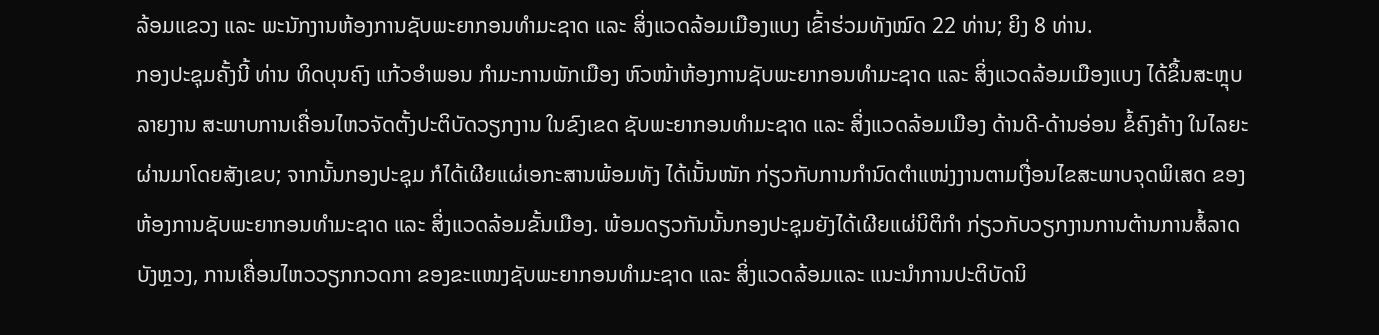ລ້ອມແຂວງ ແລະ ພະນັກງານຫ້ອງການຊັບພະຍາກອນທຳມະຊາດ ແລະ ສິ່ງແວດລ້ອມເມືອງແບງ ເຂົ້າຮ່ວມທັງໝົດ 22 ທ່ານ; ຍິງ 8 ທ່ານ.
ກອງປະຊຸມຄັ້ງນີ້ ທ່ານ ທິດບຸນຄົງ ແກ້ວອຳພອນ ກຳມະການພັກເມືອງ ຫົວໜ້າຫ້ອງການຊັບພະຍາກອນທຳມະຊາດ ແລະ ສິ່ງແວດລ້ອມເມືອງແບງ ໄດ້ຂຶ້ນສະຫຼຸບລາຍງານ ສະພາບການເຄື່ອນໄຫວຈັດຕັ້ງປະຕິບັດວຽກງານ ໃນຂົງເຂດ ຊັບພະຍາກອນທຳມະຊາດ ແລະ ສິ່ງແວດລ້ອມເມືອງ ດ້ານດີ-ດ້ານອ່ອນ ຂໍ້ຄົງຄ້າງ ໃນໄລຍະຜ່ານມາໂດຍສັງເຂບ; ຈາກນັ້ນກອງປະຊຸມ ກໍໄດ້ເຜີຍແຜ່ເອກະສານພ້ອມທັງ ໄດ້ເນັ້ນໜັກ ກ່ຽວກັບການກຳນົດຕຳແໜ່ງງານຕາມເງື່ອນໄຂສະພາບຈຸດພິເສດ ຂອງຫ້ອງການຊັບພະຍາກອນທຳມະຊາດ ແລະ ສິ່ງແວດລ້ອມຂັ້ນເມືອງ. ພ້ອມດຽວກັນນັ້ນກອງປະຊຸມຍັງໄດ້ເຜີຍແຜ່ນິຕິກຳ ກ່ຽວກັບວຽກງານການຕ້ານການສໍ້ລາດບັງຫຼວງ, ການເຄື່ອນໄຫວວຽກກວດກາ ຂອງຂະແໜງຊັບພະຍາກອນທຳມະຊາດ ແລະ ສິ່ງແວດລ້ອມແລະ ແນະນຳການປະຕິບັດນິ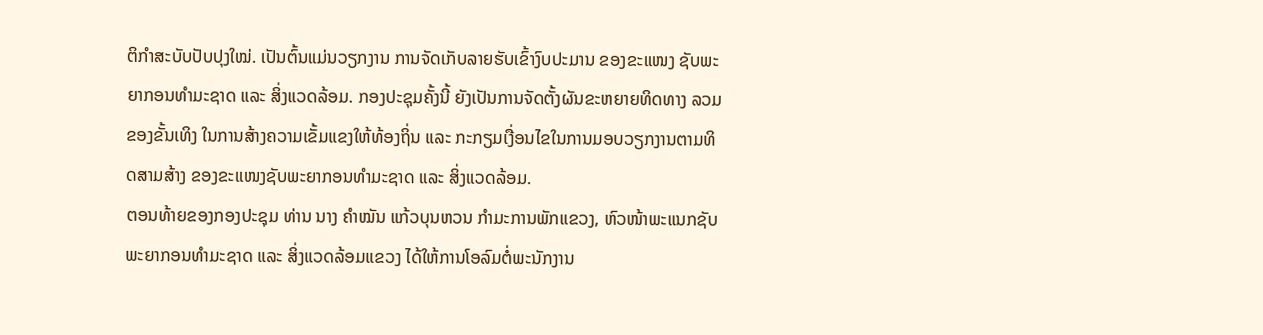ຕິກຳສະບັບປັບປຸງໃໝ່. ເປັນຕົ້ນແມ່ນວຽກງານ ການຈັດເກັບລາຍຮັບເຂົ້າງົບປະມານ ຂອງຂະແໜງ ຊັບພະຍາກອນທຳມະຊາດ ແລະ ສິ່ງແວດລ້ອມ. ກອງປະຊຸມຄັ້ງນີ້ ຍັງເປັນການຈັດຕັ້ງຜັນຂະຫຍາຍທິດທາງ ລວມຂອງຂັ້ນເທິງ ໃນການສ້າງຄວາມເຂັ້ມແຂງໃຫ້ທ້ອງຖິ່ນ ແລະ ກະກຽມເງື່ອນໄຂໃນການມອບວຽກງານຕາມທິດສາມສ້າງ ຂອງຂະແໜງຊັບພະຍາກອນທຳມະຊາດ ແລະ ສິ່ງແວດລ້ອມ.
ຕອນທ້າຍຂອງກອງປະຊຸມ ທ່ານ ນາງ ຄຳໝັນ ແກ້ວບຸນຫວນ ກຳມະການພັກແຂວງ, ຫົວໜ້າພະແນກຊັບ ພະຍາກອນທຳມະຊາດ ແລະ ສິ່ງແວດລ້ອມແຂວງ ໄດ້ໃຫ້ການໂອລົມຕໍ່ພະນັກງານ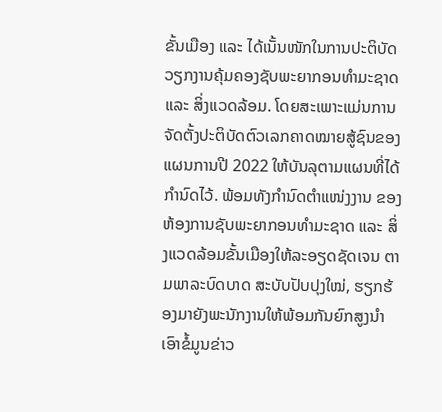ຂັ້ນເມືອງ ແລະ ໄດ້ເນັ້ນໜັກໃນການປະຕິບັດວຽກງານຄຸ້ມຄອງຊັບພະຍາກອນທຳມະຊາດ ແລະ ສິ່ງແວດລ້ອມ. ໂດຍສະເພາະແມ່ນການຈັດຕັ້ງປະຕິບັດຕົວເລກຄາດໝາຍສູ້ຊົນຂອງແຜນການປີ 2022 ໃຫ້ບັນລຸຕາມແຜນທີ່ໄດ້ກຳນົດໄວ້. ພ້ອມທັງກຳນົດຕຳແໜ່ງງານ ຂອງຫ້ອງການຊັບພະຍາກອນທຳມະຊາດ ແລະ ສິ່ງແວດລ້ອມຂັ້ນເມືອງໃຫ້ລະອຽດຊັດເຈນ ຕາມພາລະບົດບາດ ສະບັບປັບປຸງໃໝ່, ຮຽກຮ້ອງມາຍັງພະນັກງານໃຫ້ພ້ອມກັນຍົກສູງນຳເອົາຂໍ້ມູນຂ່າວ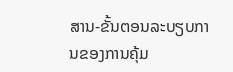ສານ-ຂັ້ນຕອນລະບຽບການຂອງການຄຸ້ມ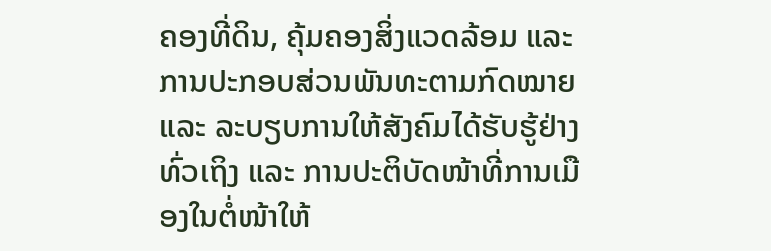ຄອງທີ່ດິນ, ຄຸ້ມຄອງສິ່ງແວດລ້ອມ ແລະ ການປະກອບສ່ວນພັນທະຕາມກົດໝາຍ ແລະ ລະບຽບການໃຫ້ສັງຄົມໄດ້ຮັບຮູ້ຢ່າງທົ່ວເຖິງ ແລະ ການປະຕິບັດໜ້າທີ່ການເມືອງໃນຕໍ່ໜ້າໃຫ້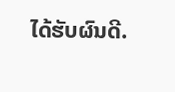ໄດ້ຮັບຜົນດີ.